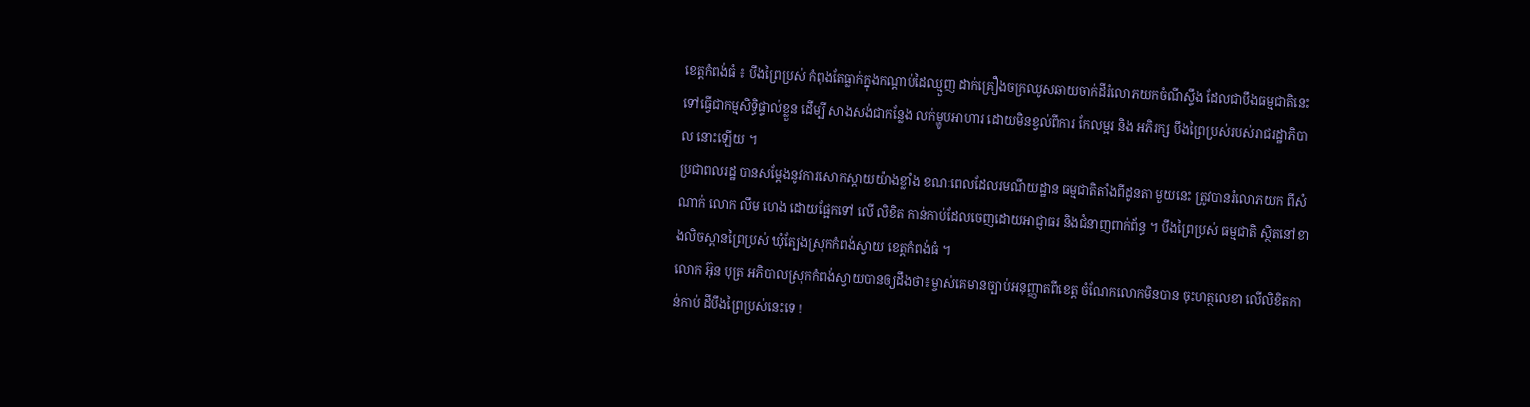ខេត្តកំពង់ធំ ៖ បឹងព្រៃប្រស់ កំពុងតែធ្លាក់ក្នុងកណ្ដាប់ដៃឈ្មួញ ដាក់គ្រឿងចក្រឈូសឆាយចាក់ដីរំលោភយកចំណីស្ទឹង ដែលជាបឹងធម្មជាតិនេះ ទៅធ្វើជាកម្មសិទ្ធិផ្ទាល់ខ្លួន ដើម្បី សាងសង់ជាកន្លែង លក់ម្ហូបអាហារ ដោយមិនខ្វល់ពីការ កែលម្អរ និង អភិរក្ស បឹងព្រៃប្រស់របស់រាជរដ្ឋាភិបាល នោះឡើយ ។
ប្រជាពលរដ្ឋ បានសម្ដែងនូវការសោកស្ដាយយ៉ាងខ្លាំង ខណៈពេលដែលរមណីយដ្ឋាន ធម្មជាតិតាំងពីដូនតា មួយនេះ ត្រូវបានរំលោភយក ពីសំណាក់ លោក លឹម ហេង ដោយផ្អែកទៅ លើ លិខិត កាន់កាប់ដែលចេញដោយអាជ្ញាធរ និងជំនាញពាក់ព័ន្ធ ។ បឹងព្រៃប្រស់ ធម្មជាតិ ស្ថិតនៅខាងលិចស្ពានព្រៃប្រស់ ឃុំត្បែងស្រុកកំពង់ស្វាយ ខេត្តកំពង់ធំ ។
លោក អ៊ុន បុត្រ អភិបាលស្រុកកំពង់ស្វាយបានឲ្យដឹងថា៖ម្ចាស់គេមានច្បាប់អនុញ្ញាតពីខេត្ត ចំណែកលោកមិនបាន ចុះហត្ថលេខា លើលិខិតកាន់កាប់ ដីបឹងព្រៃប្រស់នេះទេ !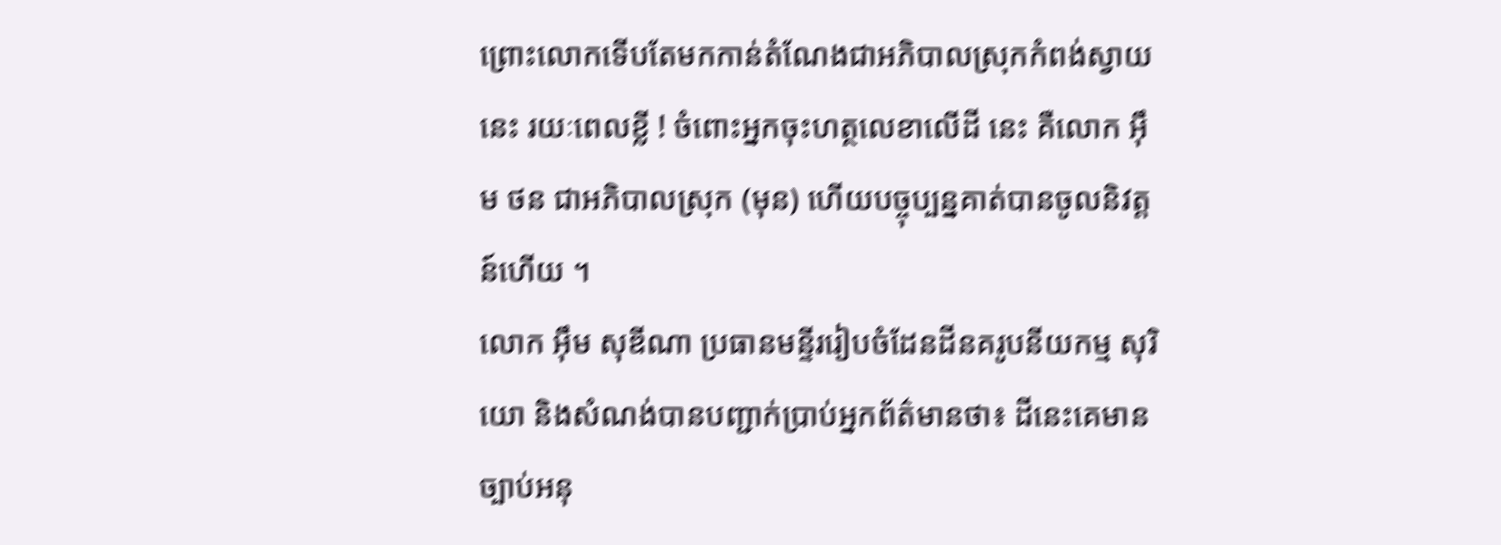ព្រោះលោកទើបតែមកកាន់តំណែងជាអភិបាលស្រុកកំពង់ស្វាយនេះ រយៈពេលខ្លី ! ចំពោះអ្នកចុះហត្ថលេខាលើដី នេះ គឺលោក អ៊ឹម ថន ជាអភិបាលស្រុក (មុន) ហើយបច្ចុប្បន្នគាត់បានចូលនិវត្តន៍ហើយ ។
លោក អ៊ឹម សុឌីណា ប្រធានមន្ទីររៀបចំដែនដីនគរូបនីយកម្ម សុរិយោ និងសំណង់បានបញ្ជាក់ប្រាប់អ្នកព័ត៌មានថា៖ ដីនេះគេមានច្បាប់អនុ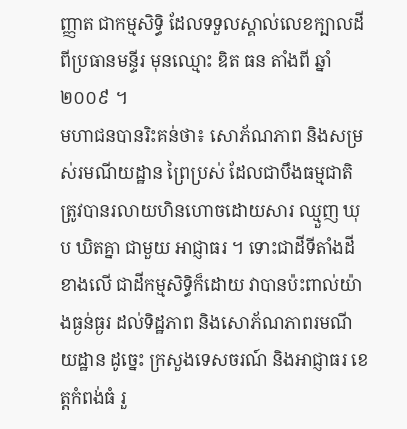ញ្ញាត ជាកម្មសិទ្ធិ ដែលទទួលស្គាល់លេខក្បាលដីពីប្រធានមន្ទីរ មុនឈ្មោះ ឌិត ធន តាំងពី ឆ្នាំ ២០០៩ ។
មហាជនបានរិះគន់ថា៖ សោភ័ណភាព និងសម្រស់រមណីយដ្ឋាន ព្រៃប្រស់ ដែលជាបឹងធម្មជាតិត្រូវបានរលាយហិនហោចដោយសារ ឈ្មួញ ឃុប ឃិតគ្នា ជាមួយ អាជ្ញាធរ ។ ទោះជាដីទីតាំងដីខាងលើ ជាដីកម្មសិទ្ធិក៏ដោយ វាបានប៉ះពាល់យ៉ាងធ្ងន់ធ្ងរ ដល់ទិដ្ឋភាព និងសោភ័ណភាពរមណីយដ្ឋាន ដូច្នេះ ក្រសួងទេសចរណ៍ និងអាជ្ញាធរ ខេត្តកំពង់ធំ រួ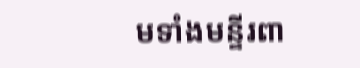មទាំងមន្ទីរពា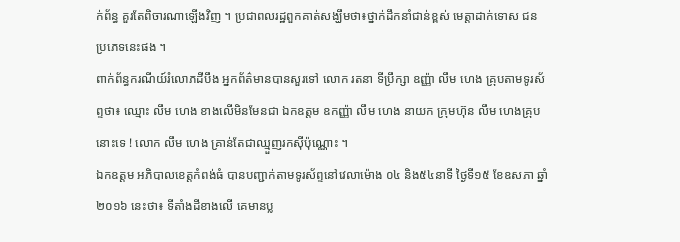ក់ព័ន្ធ គួរតែពិចារណាឡើងវិញ ។ ប្រជាពលរដ្ឋពួកគាត់សង្ឃឹមថា៖ថ្នាក់ដឹកនាំជាន់ខ្ពស់ មេត្តាដាក់ទោស ជនប្រភេទនេះផង ។
ពាក់ព័ន្ធករណីយ៍រំលោភដីបឹង អ្នកព័ត៌មានបានសួរទៅ លោក រតនា ទីប្រឹក្សា ឧញ្ញ៉ា លឹម ហេង គ្រុបតាមទូរស័ព្ទថា៖ ឈ្មោះ លឹម ហេង ខាងលើមិនមែនជា ឯកឧត្តម ឧកញ្ញ៉ា លឹម ហេង នាយក ក្រុមហ៊ុន លឹម ហេងគ្រុបនោះទេ ! លោក លឹម ហេង គ្រាន់តែជាឈ្មួញរកស៊ីប៉ុណ្ណោះ ។
ឯកឧត្តម អភិបាលខេត្តកំពង់ធំ បានបញ្ជាក់តាមទូរស័ព្ទនៅវេលាម៉ោង ០៤ និង៥៤នាទី ថ្ងៃទី១៥ ខែឧសភា ឆ្នាំ២០១៦ នេះថា៖ ទីតាំងដីខាងលើ គេមានប្ល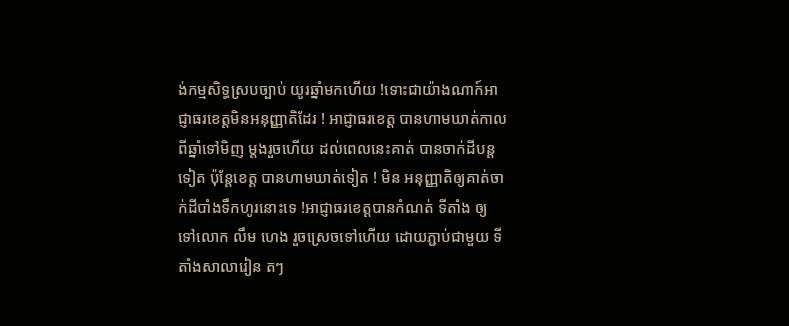ង់កម្មសិទ្ធស្របច្បាប់ យូរឆ្នាំមកហើយ !ទោះជាយ៉ាងណាក៍អាជ្ញាធរខេត្តមិនអនុញ្ញាតិដែរ ! អាជ្ញាធរខេត្ត បានហាមឃាត់កាលពីឆ្នាំទៅមិញ ម្តងរួចហើយ ដល់ពេលនេះគាត់ បានចាក់ដីបន្តទៀត ប៉ុន្តែខេត្ត បានហាមឃាត់ទៀត ! មិន អនុញ្ញាតិឲ្យគាត់ចាក់ដីបាំងទឹកហូរនោះទេ !អាជ្ញាធរខេត្តបានកំណត់ ទីតាំង ឲ្យ ទៅលោក លឹម ហេង រួចស្រេចទៅហើយ ដោយភ្ជាប់ជាមួយ ទីតាំងសាលារៀន តៗ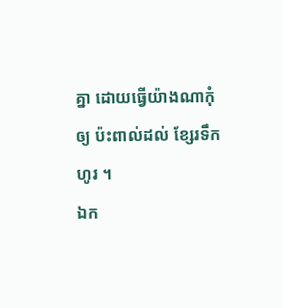គ្នា ដោយធ្វើយ៉ាងណាកុំឲ្យ ប៉ះពាល់ដល់ ខ្សែរទឹកហូរ ។
ឯក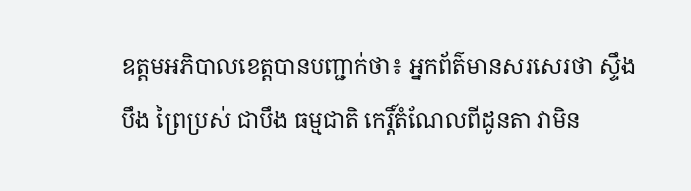ឧត្តមអភិបាលខេត្តបានបញ្ជាក់ថា៖ អ្នកព័ត៌មានសរសេរថា ស្ទឹង បឹង ព្រៃប្រស់ ជាបឹង ធម្មជាតិ កេរ្តិ៍តំណែលពីដូនតា វាមិន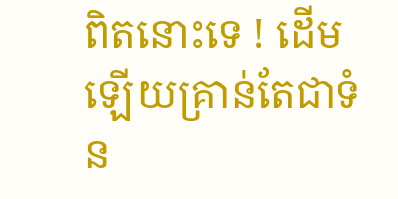ពិតនោះទេ ! ដើមឡើយគ្រាន់តែជាទំន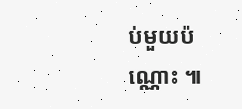ប់មួយប៉ណ្ណោះ ៕